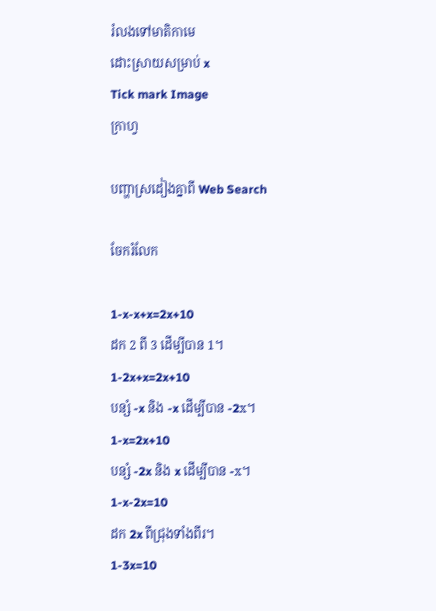រំលងទៅមាតិកាមេ
ដោះស្រាយសម្រាប់ x
Tick mark Image
ក្រាហ្វ

បញ្ហាស្រដៀងគ្នាពី Web Search

ចែករំលែក

1-x-x+x=2x+10
ដក 2 ពី 3 ដើម្បីបាន 1។
1-2x+x=2x+10
បន្សំ -x និង -x ដើម្បីបាន -2x។
1-x=2x+10
បន្សំ -2x និង x ដើម្បីបាន -x។
1-x-2x=10
ដក 2x ពីជ្រុងទាំងពីរ។
1-3x=10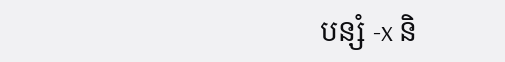បន្សំ -x និ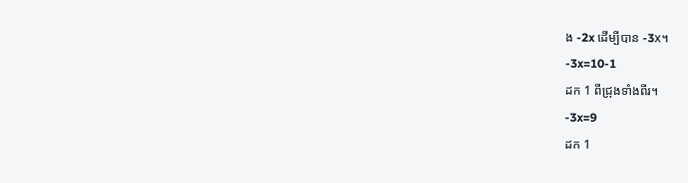ង -2x ដើម្បីបាន -3x។
-3x=10-1
ដក 1 ពីជ្រុងទាំងពីរ។
-3x=9
ដក 1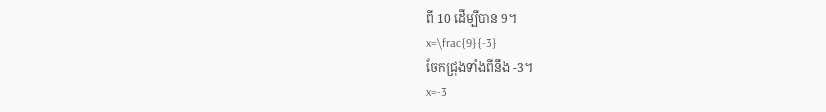ពី 10 ដើម្បីបាន 9។
x=\frac{9}{-3}
ចែកជ្រុងទាំងពីនឹង -3។
x=-3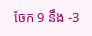ចែក 9 នឹង -3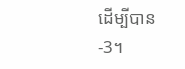ដើម្បីបាន-3។